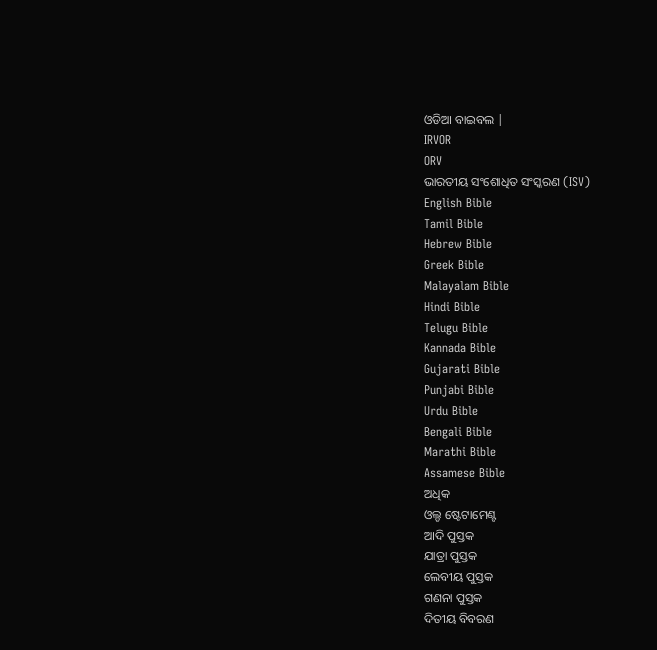ଓଡିଆ ବାଇବଲ |
IRVOR
ORV
ଭାରତୀୟ ସଂଶୋଧିତ ସଂସ୍କରଣ (ISV)
English Bible
Tamil Bible
Hebrew Bible
Greek Bible
Malayalam Bible
Hindi Bible
Telugu Bible
Kannada Bible
Gujarati Bible
Punjabi Bible
Urdu Bible
Bengali Bible
Marathi Bible
Assamese Bible
ଅଧିକ
ଓଲ୍ଡ ଷ୍ଟେଟାମେଣ୍ଟ
ଆଦି ପୁସ୍ତକ
ଯାତ୍ରା ପୁସ୍ତକ
ଲେବୀୟ ପୁସ୍ତକ
ଗଣନା ପୁସ୍ତକ
ଦିତୀୟ ବିବରଣ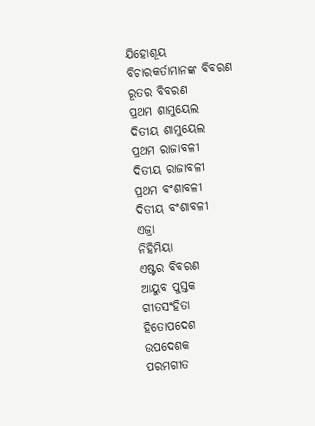ଯିହୋଶୂୟ
ବିଚାରକର୍ତାମାନଙ୍କ ବିବରଣ
ରୂତର ବିବରଣ
ପ୍ରଥମ ଶାମୁୟେଲ
ଦିତୀୟ ଶାମୁୟେଲ
ପ୍ରଥମ ରାଜାବଳୀ
ଦିତୀୟ ରାଜାବଳୀ
ପ୍ରଥମ ବଂଶାବଳୀ
ଦିତୀୟ ବଂଶାବଳୀ
ଏଜ୍ରା
ନିହିମିୟା
ଏଷ୍ଟର ବିବରଣ
ଆୟୁବ ପୁସ୍ତକ
ଗୀତସଂହିତା
ହିତୋପଦେଶ
ଉପଦେଶକ
ପରମଗୀତ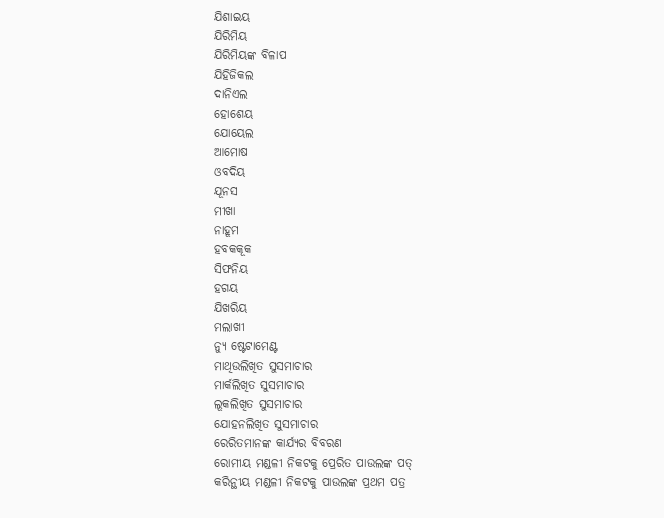ଯିଶାଇୟ
ଯିରିମିୟ
ଯିରିମିୟଙ୍କ ବିଳାପ
ଯିହିଜିକଲ
ଦାନିଏଲ
ହୋଶେୟ
ଯୋୟେଲ
ଆମୋଷ
ଓବଦିୟ
ଯୂନସ
ମୀଖା
ନାହୂମ
ହବକକୂକ
ସିଫନିୟ
ହଗୟ
ଯିଖରିୟ
ମଲାଖୀ
ନ୍ୟୁ ଷ୍ଟେଟାମେଣ୍ଟ
ମାଥିଉଲିଖିତ ସୁସମାଚାର
ମାର୍କଲିଖିତ ସୁସମାଚାର
ଲୂକଲିଖିତ ସୁସମାଚାର
ଯୋହନଲିଖିତ ସୁସମାଚାର
ରେରିତମାନଙ୍କ କାର୍ଯ୍ୟର ବିବରଣ
ରୋମୀୟ ମଣ୍ଡଳୀ ନିକଟକୁ ପ୍ରେରିତ ପାଉଲଙ୍କ ପତ୍
କରିନ୍ଥୀୟ ମଣ୍ଡଳୀ ନିକଟକୁ ପାଉଲଙ୍କ ପ୍ରଥମ ପତ୍ର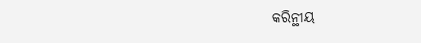କରିନ୍ଥୀୟ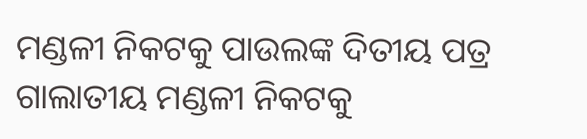ମଣ୍ଡଳୀ ନିକଟକୁ ପାଉଲଙ୍କ ଦିତୀୟ ପତ୍ର
ଗାଲାତୀୟ ମଣ୍ଡଳୀ ନିକଟକୁ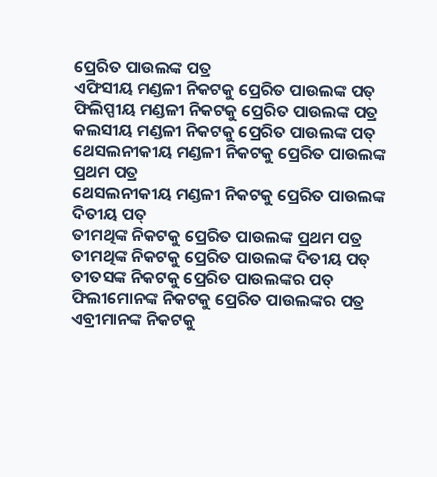ପ୍ରେରିତ ପାଉଲଙ୍କ ପତ୍ର
ଏଫିସୀୟ ମଣ୍ଡଳୀ ନିକଟକୁ ପ୍ରେରିତ ପାଉଲଙ୍କ ପତ୍
ଫିଲିପ୍ପୀୟ ମଣ୍ଡଳୀ ନିକଟକୁ ପ୍ରେରିତ ପାଉଲଙ୍କ ପତ୍ର
କଲସୀୟ ମଣ୍ଡଳୀ ନିକଟକୁ ପ୍ରେରିତ ପାଉଲଙ୍କ ପତ୍
ଥେସଲନୀକୀୟ ମଣ୍ଡଳୀ ନିକଟକୁ ପ୍ରେରିତ ପାଉଲଙ୍କ ପ୍ରଥମ ପତ୍ର
ଥେସଲନୀକୀୟ ମଣ୍ଡଳୀ ନିକଟକୁ ପ୍ରେରିତ ପାଉଲଙ୍କ ଦିତୀୟ ପତ୍
ତୀମଥିଙ୍କ ନିକଟକୁ ପ୍ରେରିତ ପାଉଲଙ୍କ ପ୍ରଥମ ପତ୍ର
ତୀମଥିଙ୍କ ନିକଟକୁ ପ୍ରେରିତ ପାଉଲଙ୍କ ଦିତୀୟ ପତ୍
ତୀତସଙ୍କ ନିକଟକୁ ପ୍ରେରିତ ପାଉଲଙ୍କର ପତ୍
ଫିଲୀମୋନଙ୍କ ନିକଟକୁ ପ୍ରେରିତ ପାଉଲଙ୍କର ପତ୍ର
ଏବ୍ରୀମାନଙ୍କ ନିକଟକୁ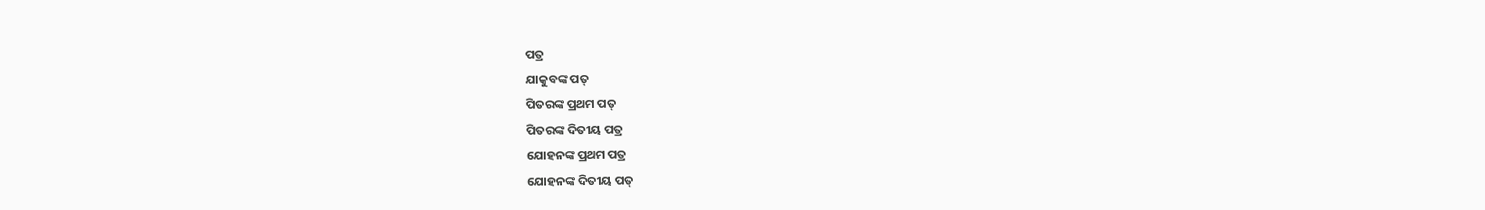ପତ୍ର
ଯାକୁବଙ୍କ ପତ୍
ପିତରଙ୍କ ପ୍ରଥମ ପତ୍
ପିତରଙ୍କ ଦିତୀୟ ପତ୍ର
ଯୋହନଙ୍କ ପ୍ରଥମ ପତ୍ର
ଯୋହନଙ୍କ ଦିତୀୟ ପତ୍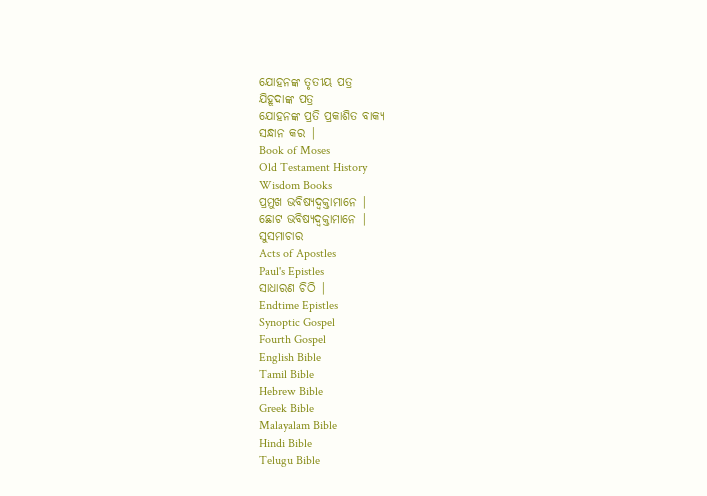ଯୋହନଙ୍କ ତୃତୀୟ ପତ୍ର
ଯିହୂଦାଙ୍କ ପତ୍ର
ଯୋହନଙ୍କ ପ୍ରତି ପ୍ରକାଶିତ ବାକ୍ୟ
ସନ୍ଧାନ କର |
Book of Moses
Old Testament History
Wisdom Books
ପ୍ରମୁଖ ଭବିଷ୍ୟଦ୍ବକ୍ତାମାନେ |
ଛୋଟ ଭବିଷ୍ୟଦ୍ବକ୍ତାମାନେ |
ସୁସମାଚାର
Acts of Apostles
Paul's Epistles
ସାଧାରଣ ଚିଠି |
Endtime Epistles
Synoptic Gospel
Fourth Gospel
English Bible
Tamil Bible
Hebrew Bible
Greek Bible
Malayalam Bible
Hindi Bible
Telugu Bible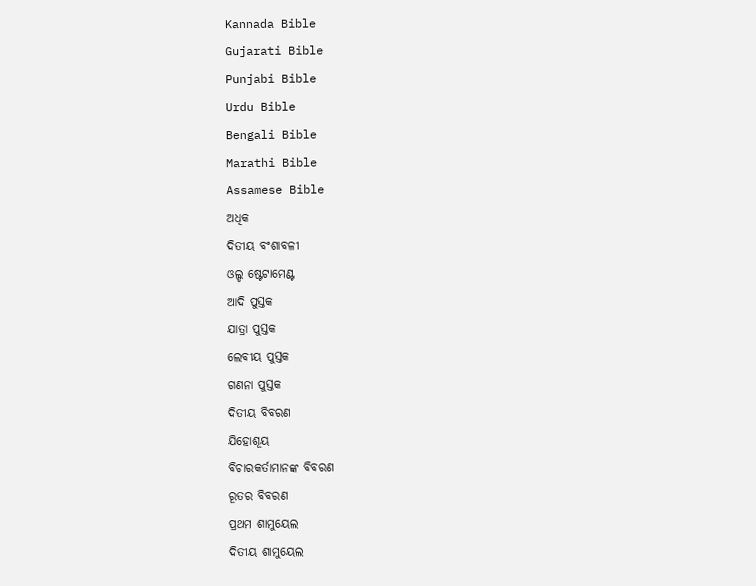Kannada Bible
Gujarati Bible
Punjabi Bible
Urdu Bible
Bengali Bible
Marathi Bible
Assamese Bible
ଅଧିକ
ଦିତୀୟ ବଂଶାବଳୀ
ଓଲ୍ଡ ଷ୍ଟେଟାମେଣ୍ଟ
ଆଦି ପୁସ୍ତକ
ଯାତ୍ରା ପୁସ୍ତକ
ଲେବୀୟ ପୁସ୍ତକ
ଗଣନା ପୁସ୍ତକ
ଦିତୀୟ ବିବରଣ
ଯିହୋଶୂୟ
ବିଚାରକର୍ତାମାନଙ୍କ ବିବରଣ
ରୂତର ବିବରଣ
ପ୍ରଥମ ଶାମୁୟେଲ
ଦିତୀୟ ଶାମୁୟେଲ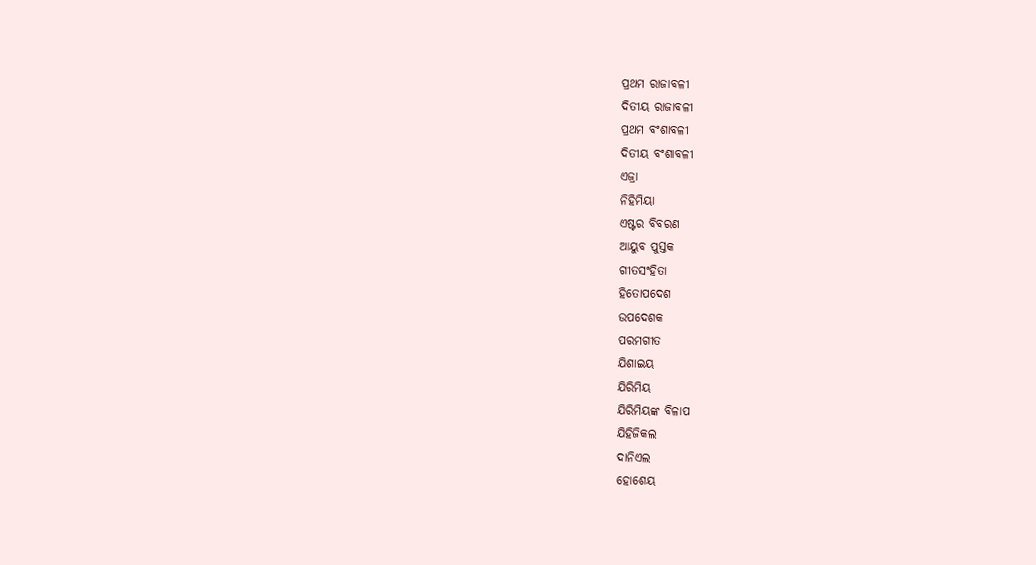ପ୍ରଥମ ରାଜାବଳୀ
ଦିତୀୟ ରାଜାବଳୀ
ପ୍ରଥମ ବଂଶାବଳୀ
ଦିତୀୟ ବଂଶାବଳୀ
ଏଜ୍ରା
ନିହିମିୟା
ଏଷ୍ଟର ବିବରଣ
ଆୟୁବ ପୁସ୍ତକ
ଗୀତସଂହିତା
ହିତୋପଦେଶ
ଉପଦେଶକ
ପରମଗୀତ
ଯିଶାଇୟ
ଯିରିମିୟ
ଯିରିମିୟଙ୍କ ବିଳାପ
ଯିହିଜିକଲ
ଦାନିଏଲ
ହୋଶେୟ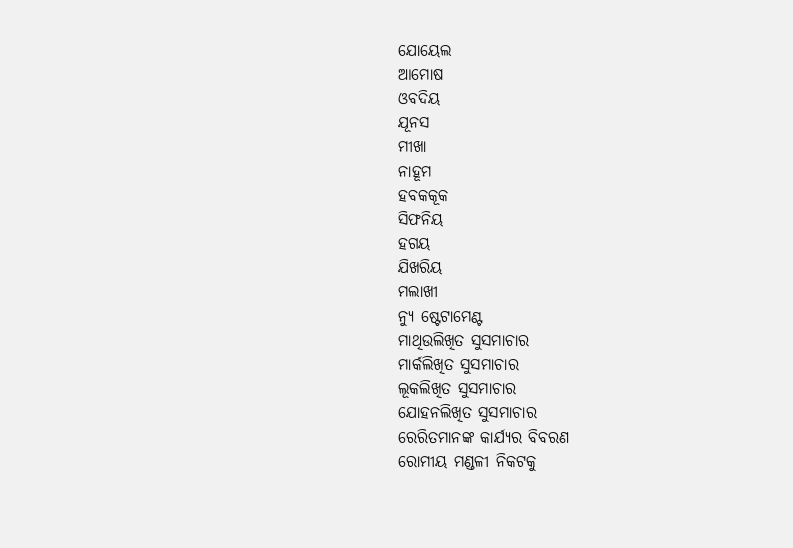ଯୋୟେଲ
ଆମୋଷ
ଓବଦିୟ
ଯୂନସ
ମୀଖା
ନାହୂମ
ହବକକୂକ
ସିଫନିୟ
ହଗୟ
ଯିଖରିୟ
ମଲାଖୀ
ନ୍ୟୁ ଷ୍ଟେଟାମେଣ୍ଟ
ମାଥିଉଲିଖିତ ସୁସମାଚାର
ମାର୍କଲିଖିତ ସୁସମାଚାର
ଲୂକଲିଖିତ ସୁସମାଚାର
ଯୋହନଲିଖିତ ସୁସମାଚାର
ରେରିତମାନଙ୍କ କାର୍ଯ୍ୟର ବିବରଣ
ରୋମୀୟ ମଣ୍ଡଳୀ ନିକଟକୁ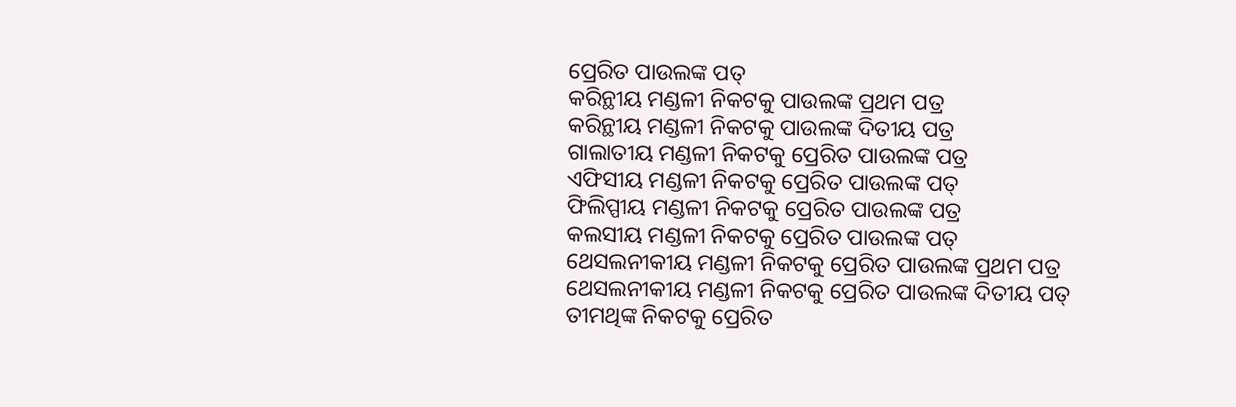ପ୍ରେରିତ ପାଉଲଙ୍କ ପତ୍
କରିନ୍ଥୀୟ ମଣ୍ଡଳୀ ନିକଟକୁ ପାଉଲଙ୍କ ପ୍ରଥମ ପତ୍ର
କରିନ୍ଥୀୟ ମଣ୍ଡଳୀ ନିକଟକୁ ପାଉଲଙ୍କ ଦିତୀୟ ପତ୍ର
ଗାଲାତୀୟ ମଣ୍ଡଳୀ ନିକଟକୁ ପ୍ରେରିତ ପାଉଲଙ୍କ ପତ୍ର
ଏଫିସୀୟ ମଣ୍ଡଳୀ ନିକଟକୁ ପ୍ରେରିତ ପାଉଲଙ୍କ ପତ୍
ଫିଲିପ୍ପୀୟ ମଣ୍ଡଳୀ ନିକଟକୁ ପ୍ରେରିତ ପାଉଲଙ୍କ ପତ୍ର
କଲସୀୟ ମଣ୍ଡଳୀ ନିକଟକୁ ପ୍ରେରିତ ପାଉଲଙ୍କ ପତ୍
ଥେସଲନୀକୀୟ ମଣ୍ଡଳୀ ନିକଟକୁ ପ୍ରେରିତ ପାଉଲଙ୍କ ପ୍ରଥମ ପତ୍ର
ଥେସଲନୀକୀୟ ମଣ୍ଡଳୀ ନିକଟକୁ ପ୍ରେରିତ ପାଉଲଙ୍କ ଦିତୀୟ ପତ୍
ତୀମଥିଙ୍କ ନିକଟକୁ ପ୍ରେରିତ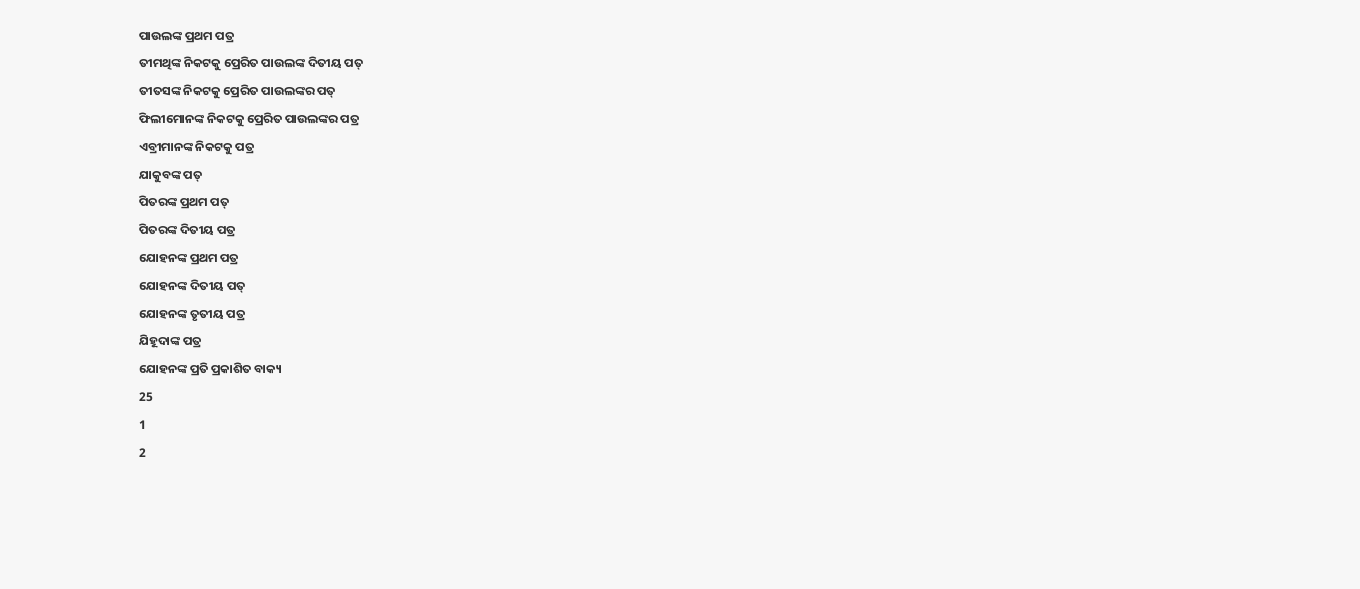ପାଉଲଙ୍କ ପ୍ରଥମ ପତ୍ର
ତୀମଥିଙ୍କ ନିକଟକୁ ପ୍ରେରିତ ପାଉଲଙ୍କ ଦିତୀୟ ପତ୍
ତୀତସଙ୍କ ନିକଟକୁ ପ୍ରେରିତ ପାଉଲଙ୍କର ପତ୍
ଫିଲୀମୋନଙ୍କ ନିକଟକୁ ପ୍ରେରିତ ପାଉଲଙ୍କର ପତ୍ର
ଏବ୍ରୀମାନଙ୍କ ନିକଟକୁ ପତ୍ର
ଯାକୁବଙ୍କ ପତ୍
ପିତରଙ୍କ ପ୍ରଥମ ପତ୍
ପିତରଙ୍କ ଦିତୀୟ ପତ୍ର
ଯୋହନଙ୍କ ପ୍ରଥମ ପତ୍ର
ଯୋହନଙ୍କ ଦିତୀୟ ପତ୍
ଯୋହନଙ୍କ ତୃତୀୟ ପତ୍ର
ଯିହୂଦାଙ୍କ ପତ୍ର
ଯୋହନଙ୍କ ପ୍ରତି ପ୍ରକାଶିତ ବାକ୍ୟ
25
1
2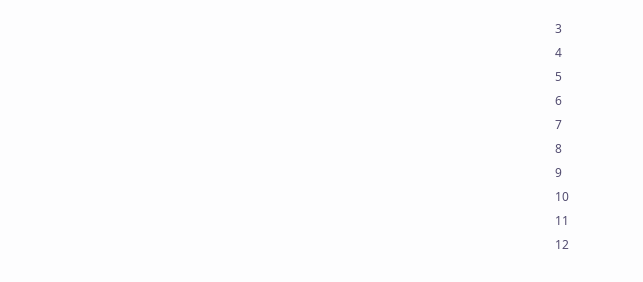3
4
5
6
7
8
9
10
11
12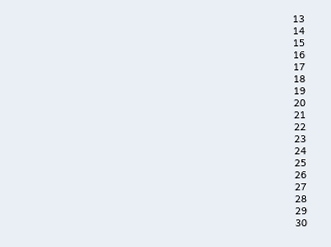13
14
15
16
17
18
19
20
21
22
23
24
25
26
27
28
29
30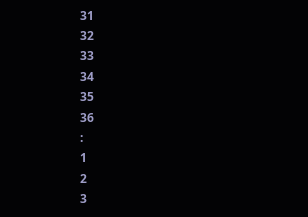31
32
33
34
35
36
:
1
2
3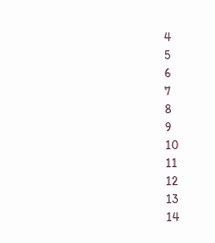4
5
6
7
8
9
10
11
12
13
14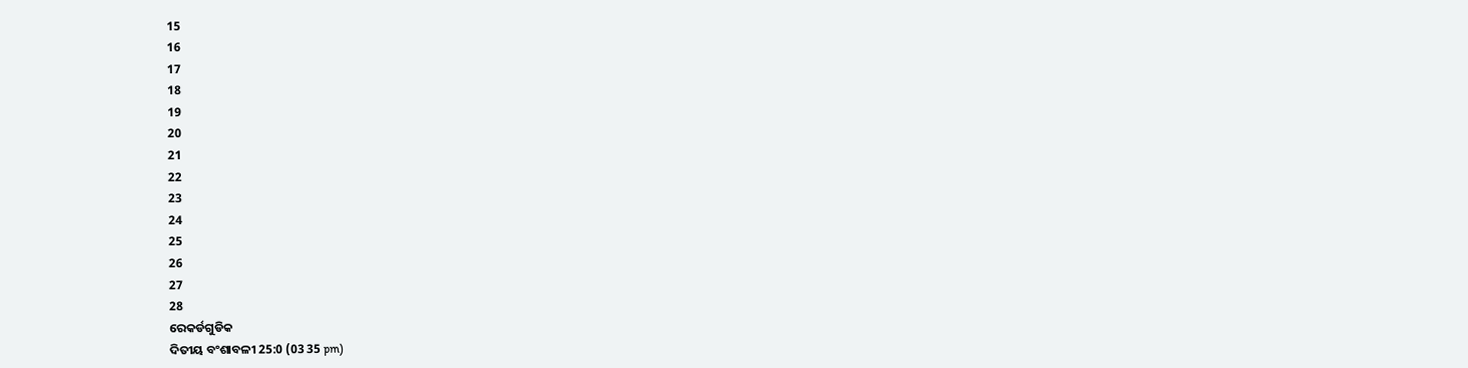15
16
17
18
19
20
21
22
23
24
25
26
27
28
ରେକର୍ଡଗୁଡିକ
ଦିତୀୟ ବଂଶାବଳୀ 25:0 (03 35 pm)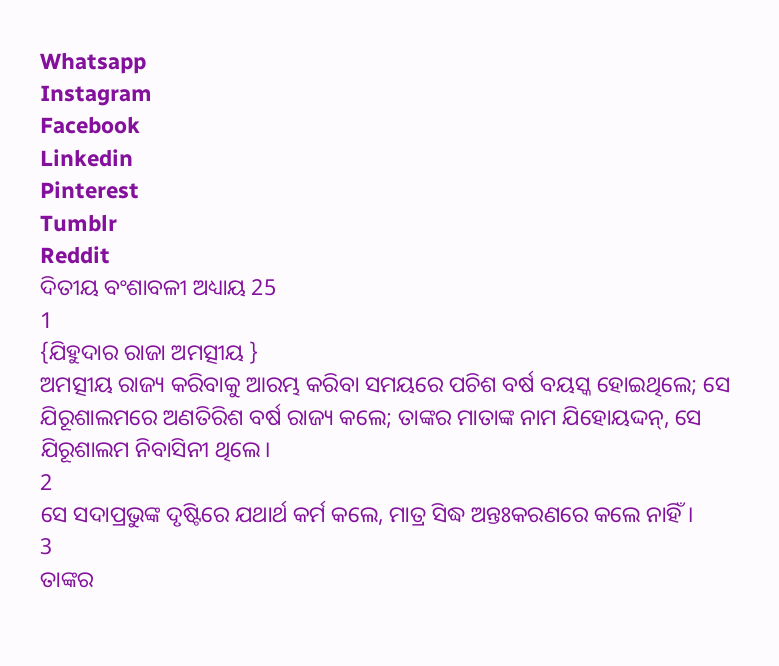Whatsapp
Instagram
Facebook
Linkedin
Pinterest
Tumblr
Reddit
ଦିତୀୟ ବଂଶାବଳୀ ଅଧ୍ୟାୟ 25
1
{ଯିହୁଦାର ରାଜା ଅମତ୍ସୀୟ }
ଅମତ୍ସୀୟ ରାଜ୍ୟ କରିବାକୁ ଆରମ୍ଭ କରିବା ସମୟରେ ପଚିଶ ବର୍ଷ ବୟସ୍କ ହୋଇଥିଲେ; ସେ ଯିରୂଶାଲମରେ ଅଣତିରିଶ ବର୍ଷ ରାଜ୍ୟ କଲେ; ତାଙ୍କର ମାତାଙ୍କ ନାମ ଯିହୋୟଦ୍ଦନ୍, ସେ ଯିରୂଶାଲମ ନିବାସିନୀ ଥିଲେ।
2
ସେ ସଦାପ୍ରଭୁଙ୍କ ଦୃଷ୍ଟିରେ ଯଥାର୍ଥ କର୍ମ କଲେ, ମାତ୍ର ସିଦ୍ଧ ଅନ୍ତଃକରଣରେ କଲେ ନାହିଁ।
3
ତାଙ୍କର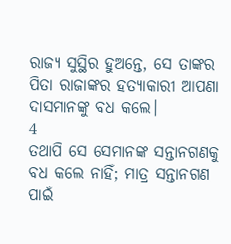ରାଜ୍ୟ ସୁସ୍ଥିର ହୁଅନ୍ତେ, ସେ ତାଙ୍କର ପିତା ରାଜାଙ୍କର ହତ୍ୟାକାରୀ ଆପଣା ଦାସମାନଙ୍କୁ ବଧ କଲେ।
4
ତଥାପି ସେ ସେମାନଙ୍କ ସନ୍ତାନଗଣକୁ ବଧ କଲେ ନାହିଁ; ମାତ୍ର ସନ୍ତାନଗଣ ପାଇଁ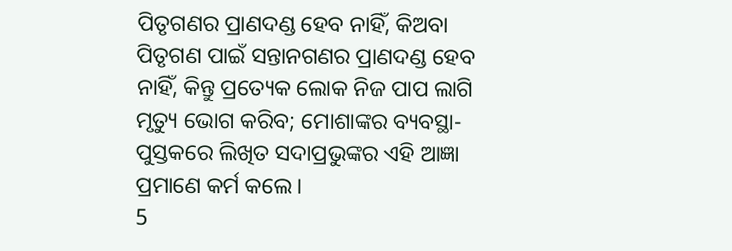ପିତୃଗଣର ପ୍ରାଣଦଣ୍ଡ ହେବ ନାହିଁ, କିଅବା ପିତୃଗଣ ପାଇଁ ସନ୍ତାନଗଣର ପ୍ରାଣଦଣ୍ଡ ହେବ ନାହିଁ, କିନ୍ତୁ ପ୍ରତ୍ୟେକ ଲୋକ ନିଜ ପାପ ଲାଗି ମୃତ୍ୟୁ ଭୋଗ କରିବ; ମୋଶାଙ୍କର ବ୍ୟବସ୍ଥା-ପୁସ୍ତକରେ ଲିଖିତ ସଦାପ୍ରଭୁଙ୍କର ଏହି ଆଜ୍ଞା ପ୍ରମାଣେ କର୍ମ କଲେ।
5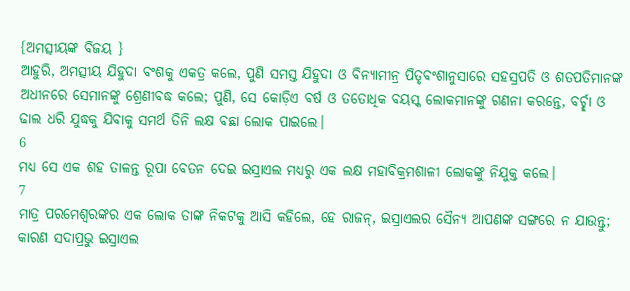{ଅମତ୍ସୀୟଙ୍କ ବିଜୟ }
ଆହୁରି, ଅମତ୍ସୀୟ ଯିହୁଦା ବଂଶକୁ ଏକତ୍ର କଲେ, ପୁଣି ସମସ୍ତ ଯିହୁଦା ଓ ବିନ୍ୟାମୀନ୍ର ପିତୃବଂଶାନୁସାରେ ସହସ୍ରପତି ଓ ଶତପତିମାନଙ୍କ ଅଧୀନରେ ସେମାନଙ୍କୁ ଶ୍ରେଣୀବଦ୍ଧ କଲେ; ପୁଣି, ସେ କୋଡ଼ିଏ ବର୍ଷ ଓ ତତୋଧିକ ବୟସ୍କ ଲୋକମାନଙ୍କୁ ଗଣନା କରନ୍ତେ, ବର୍ଚ୍ଛା ଓ ଢାଲ ଧରି ଯୁଦ୍ଧକୁ ଯିବାକୁ ସମର୍ଥ ତିନି ଲକ୍ଷ ବଛା ଲୋକ ପାଇଲେ।
6
ମଧ୍ୟ ସେ ଏକ ଶହ ତାଳନ୍ତ ରୂପା ବେତନ ଦେଇ ଇସ୍ରାଏଲ ମଧ୍ୟରୁ ଏକ ଲକ୍ଷ ମହାବିକ୍ରମଶାଳୀ ଲୋକଙ୍କୁ ନିଯୁକ୍ତ କଲେ।
7
ମାତ୍ର ପରମେଶ୍ୱରଙ୍କର ଏକ ଲୋକ ତାଙ୍କ ନିକଟକୁ ଆସି କହିଲେ, ହେ ରାଜନ୍, ଇସ୍ରାଏଲର ସୈନ୍ୟ ଆପଣଙ୍କ ସଙ୍ଗରେ ନ ଯାଉନ୍ତୁ; କାରଣ ସଦାପ୍ରଭୁ ଇସ୍ରାଏଲ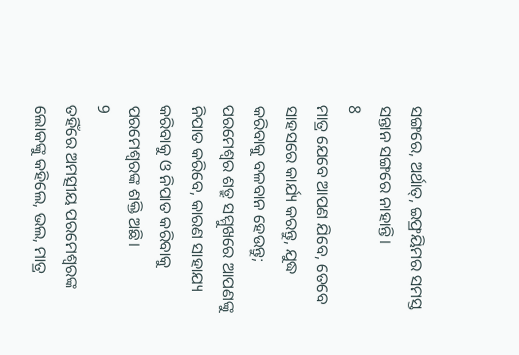ସଙ୍ଗରେ, ଅର୍ଥାତ୍, ଇଫ୍ରୟିମର ସମସ୍ତ ସନ୍ତାନ ସଙ୍ଗରେ ନାହାନ୍ତି।
8
ମାତ୍ର ଯେବେ ଆପଣ ଯିବେ, ତେବେ ସାହସରେ କାର୍ଯ୍ୟ କରନ୍ତୁ, ଯୁଦ୍ଧ କରିବାକୁ ବଳବାନ ହେଉନ୍ତୁ; ପରମେଶ୍ୱର ଶତ୍ରୁ ସମ୍ମୁଖରେ ଆପଣଙ୍କୁ ନିପାତ କରିବେ, କାରଣ ସାହାଯ୍ୟ କରିବାକୁ ଓ ନିପାତ କରିବାକୁ ପରମେଶ୍ୱରଙ୍କ ଶକ୍ତି ଅଛି।
9
ତହିଁରେ ଅମତ୍ସୀୟ ପରମେଶ୍ୱରଙ୍କ ଲୋକଙ୍କୁ କହିଲେ, ଭଲ, ମାତ୍ର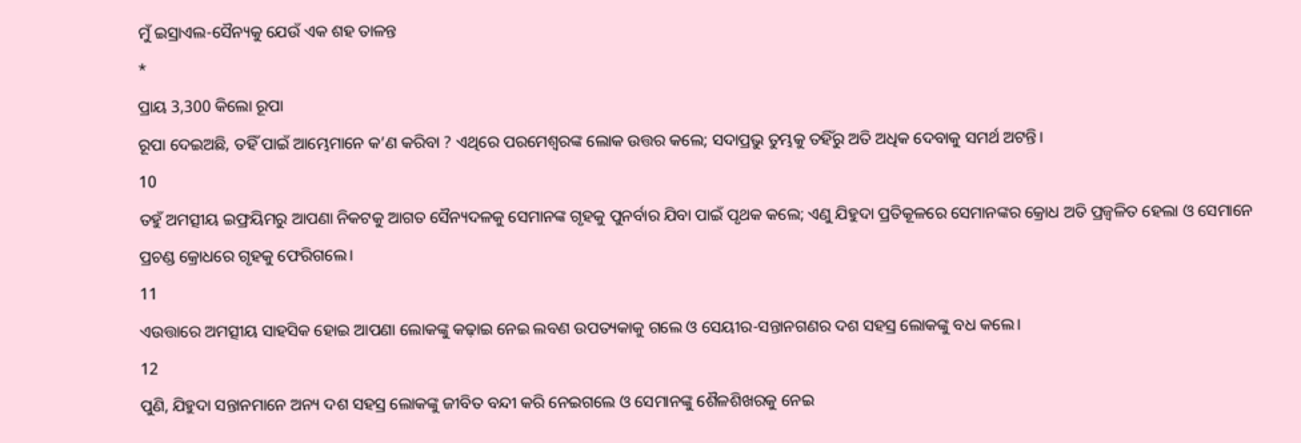ମୁଁ ଇସ୍ରାଏଲ-ସୈନ୍ୟକୁ ଯେଉଁ ଏକ ଶହ ତାଳନ୍ତ
*
ପ୍ରାୟ 3,300 କିଲୋ ରୂପା
ରୂପା ଦେଇଅଛି, ତହିଁ ପାଇଁ ଆମ୍ଭେମାନେ କ’ଣ କରିବା ? ଏଥିରେ ପରମେଶ୍ୱରଙ୍କ ଲୋକ ଉତ୍ତର କଲେ; ସଦାପ୍ରଭୁ ତୁମ୍ଭକୁ ତହିଁରୁ ଅତି ଅଧିକ ଦେବାକୁ ସମର୍ଥ ଅଟନ୍ତି।
10
ତହୁଁ ଅମତ୍ସୀୟ ଇଫ୍ରୟିମରୁ ଆପଣା ନିକଟକୁ ଆଗତ ସୈନ୍ୟଦଳକୁ ସେମାନଙ୍କ ଗୃହକୁ ପୁନର୍ବାର ଯିବା ପାଇଁ ପୃଥକ କଲେ; ଏଣୁ ଯିହୁଦା ପ୍ରତିକୂଳରେ ସେମାନଙ୍କର କ୍ରୋଧ ଅତି ପ୍ରଜ୍ୱଳିତ ହେଲା ଓ ସେମାନେ ପ୍ରଚଣ୍ଡ କ୍ରୋଧରେ ଗୃହକୁ ଫେରିଗଲେ।
11
ଏଉତ୍ତାରେ ଅମତ୍ସୀୟ ସାହସିକ ହୋଇ ଆପଣା ଲୋକଙ୍କୁ କଢ଼ାଇ ନେଇ ଲବଣ ଉପତ୍ୟକାକୁ ଗଲେ ଓ ସେୟୀର-ସନ୍ତାନଗଣର ଦଶ ସହସ୍ର ଲୋକଙ୍କୁ ବଧ କଲେ।
12
ପୁଣି, ଯିହୁଦା ସନ୍ତାନମାନେ ଅନ୍ୟ ଦଶ ସହସ୍ର ଲୋକଙ୍କୁ ଜୀବିତ ବନ୍ଦୀ କରି ନେଇଗଲେ ଓ ସେମାନଙ୍କୁ ଶୈଳଶିଖରକୁ ନେଇ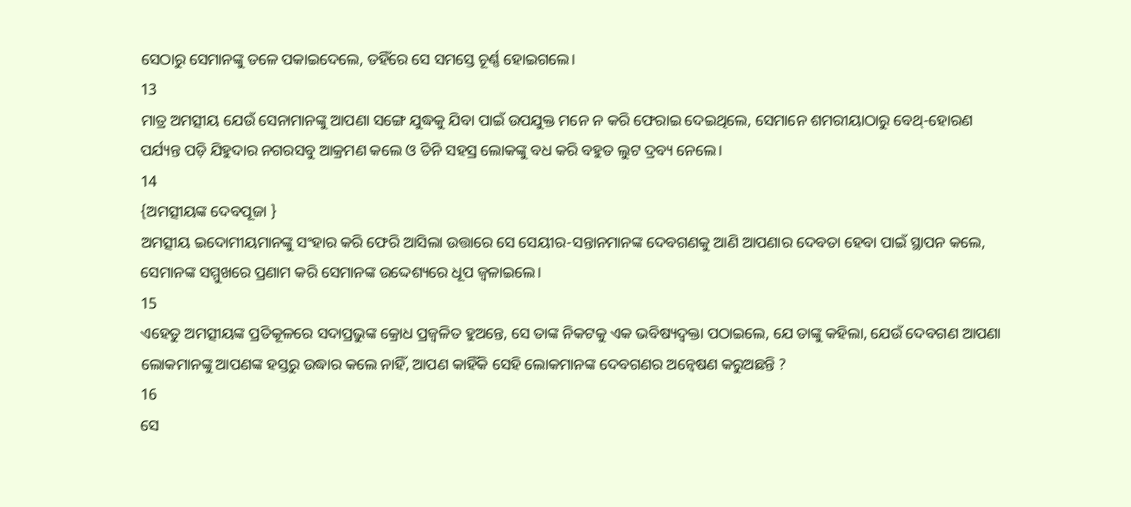ସେଠାରୁ ସେମାନଙ୍କୁ ତଳେ ପକାଇଦେଲେ, ତହିଁରେ ସେ ସମସ୍ତେ ଚୂର୍ଣ୍ଣ ହୋଇଗଲେ।
13
ମାତ୍ର ଅମତ୍ସୀୟ ଯେଉଁ ସେନାମାନଙ୍କୁ ଆପଣା ସଙ୍ଗେ ଯୁଦ୍ଧକୁ ଯିବା ପାଇଁ ଉପଯୁକ୍ତ ମନେ ନ କରି ଫେରାଇ ଦେଇଥିଲେ, ସେମାନେ ଶମରୀୟାଠାରୁ ବେଥ୍-ହୋରଣ ପର୍ଯ୍ୟନ୍ତ ପଡ଼ି ଯିହୁଦାର ନଗରସବୁ ଆକ୍ରମଣ କଲେ ଓ ତିନି ସହସ୍ର ଲୋକଙ୍କୁ ବଧ କରି ବହୁତ ଲୁଟ ଦ୍ରବ୍ୟ ନେଲେ।
14
{ଅମତ୍ସୀୟଙ୍କ ଦେବପୂଜା }
ଅମତ୍ସୀୟ ଇଦୋମୀୟମାନଙ୍କୁ ସଂହାର କରି ଫେରି ଆସିଲା ଉତ୍ତାରେ ସେ ସେୟୀର-ସନ୍ତାନମାନଙ୍କ ଦେବଗଣକୁ ଆଣି ଆପଣାର ଦେବତା ହେବା ପାଇଁ ସ୍ଥାପନ କଲେ, ସେମାନଙ୍କ ସମ୍ମୁଖରେ ପ୍ରଣାମ କରି ସେମାନଙ୍କ ଉଦ୍ଦେଶ୍ୟରେ ଧୂପ ଜ୍ୱଳାଇଲେ।
15
ଏହେତୁ ଅମତ୍ସୀୟଙ୍କ ପ୍ରତିକୂଳରେ ସଦାପ୍ରଭୁଙ୍କ କ୍ରୋଧ ପ୍ରଜ୍ୱଳିତ ହୁଅନ୍ତେ, ସେ ତାଙ୍କ ନିକଟକୁ ଏକ ଭବିଷ୍ୟଦ୍ବକ୍ତା ପଠାଇଲେ, ଯେ ତାଙ୍କୁ କହିଲା, ଯେଉଁ ଦେବଗଣ ଆପଣା ଲୋକମାନଙ୍କୁ ଆପଣଙ୍କ ହସ୍ତରୁ ଉଦ୍ଧାର କଲେ ନାହିଁ, ଆପଣ କାହିଁକି ସେହି ଲୋକମାନଙ୍କ ଦେବଗଣର ଅନ୍ୱେଷଣ କରୁଅଛନ୍ତି ?
16
ସେ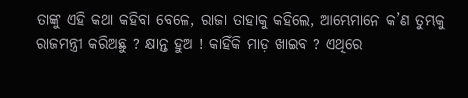ତାଙ୍କୁ ଏହି କଥା କହିବା ବେଳେ, ରାଜା ତାହାକୁ କହିଲେ, ଆମ୍ଭେମାନେ କ’ଣ ତୁମ୍ଭକୁ ରାଜମନ୍ତ୍ରୀ କରିଅଛୁ ? କ୍ଷାନ୍ତ ହୁଅ ! କାହିଁକି ମାଡ଼ ଖାଇବ ? ଏଥିରେ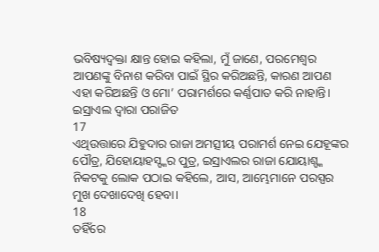ଭବିଷ୍ୟଦ୍ବକ୍ତା କ୍ଷାନ୍ତ ହୋଇ କହିଲା, ମୁଁ ଜାଣେ, ପରମେଶ୍ୱର ଆପଣଙ୍କୁ ବିନାଶ କରିବା ପାଇଁ ସ୍ଥିର କରିଅଛନ୍ତି, କାରଣ ଆପଣ ଏହା କରିଅଛନ୍ତି ଓ ମୋ’ ପରାମର୍ଶରେ କର୍ଣ୍ଣପାତ କରି ନାହାନ୍ତି।
ଇସ୍ରାଏଲ ଦ୍ୱାରା ପରାଜିତ
17
ଏଥିଉତ୍ତାରେ ଯିହୁଦାର ରାଜା ଅମତ୍ସୀୟ ପରାମର୍ଶ ନେଇ ଯେହୂଙ୍କର ପୌତ୍ର, ଯିହୋୟାହସ୍ଙ୍କର ପୁତ୍ର, ଇସ୍ରାଏଲର ରାଜା ଯୋୟାଶ୍ଙ୍କ ନିକଟକୁ ଲୋକ ପଠାଇ କହିଲେ, ଆସ, ଆମ୍ଭେମାନେ ପରସ୍ପର ମୁଖ ଦେଖାଦେଖି ହେବା।
18
ତହିଁରେ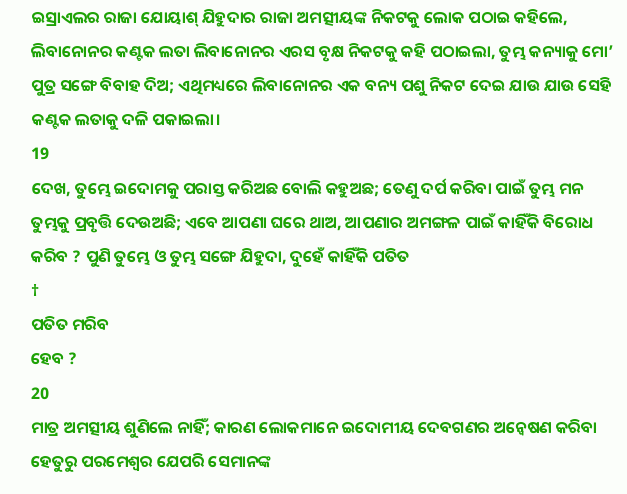ଇସ୍ରାଏଲର ରାଜା ଯୋୟାଶ୍ ଯିହୁଦାର ରାଜା ଅମତ୍ସୀୟଙ୍କ ନିକଟକୁ ଲୋକ ପଠାଇ କହିଲେ, ଲିବାନୋନର କଣ୍ଟକ ଲତା ଲିବାନୋନର ଏରସ ବୃକ୍ଷ ନିକଟକୁ କହି ପଠାଇଲା, ତୁମ୍ଭ କନ୍ୟାକୁ ମୋ’ ପୁତ୍ର ସଙ୍ଗେ ବିବାହ ଦିଅ; ଏଥିମଧ୍ୟରେ ଲିବାନୋନର ଏକ ବନ୍ୟ ପଶୁ ନିକଟ ଦେଇ ଯାଉ ଯାଉ ସେହି କଣ୍ଟକ ଲତାକୁ ଦଳି ପକାଇଲା।
19
ଦେଖ, ତୁମ୍ଭେ ଇଦୋମକୁ ପରାସ୍ତ କରିଅଛ ବୋଲି କହୁଅଛ; ତେଣୁ ଦର୍ପ କରିବା ପାଇଁ ତୁମ୍ଭ ମନ ତୁମ୍ଭକୁ ପ୍ରବୃତ୍ତି ଦେଉଅଛି; ଏବେ ଆପଣା ଘରେ ଥାଅ, ଆପଣାର ଅମଙ୍ଗଳ ପାଇଁ କାହିଁକି ବିରୋଧ କରିବ ? ପୁଣି ତୁମ୍ଭେ ଓ ତୁମ୍ଭ ସଙ୍ଗେ ଯିହୁଦା, ଦୁହେଁ କାହିଁକି ପତିତ
†
ପତିତ ମରିବ
ହେବ ?
20
ମାତ୍ର ଅମତ୍ସୀୟ ଶୁଣିଲେ ନାହିଁ; କାରଣ ଲୋକମାନେ ଇଦୋମୀୟ ଦେବଗଣର ଅନ୍ୱେଷଣ କରିବା ହେତୁରୁ ପରମେଶ୍ୱର ଯେପରି ସେମାନଙ୍କ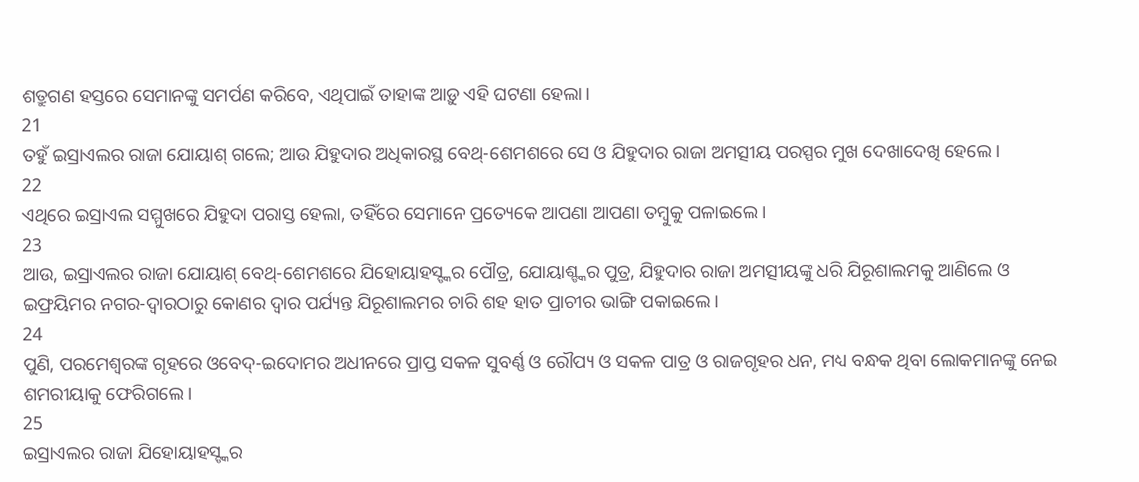ଶତ୍ରୁଗଣ ହସ୍ତରେ ସେମାନଙ୍କୁ ସମର୍ପଣ କରିବେ, ଏଥିପାଇଁ ତାହାଙ୍କ ଆଡ଼ୁ ଏହି ଘଟଣା ହେଲା।
21
ତହୁଁ ଇସ୍ରାଏଲର ରାଜା ଯୋୟାଶ୍ ଗଲେ; ଆଉ ଯିହୁଦାର ଅଧିକାରସ୍ଥ ବେଥ୍-ଶେମଶରେ ସେ ଓ ଯିହୁଦାର ରାଜା ଅମତ୍ସୀୟ ପରସ୍ପର ମୁଖ ଦେଖାଦେଖି ହେଲେ।
22
ଏଥିରେ ଇସ୍ରାଏଲ ସମ୍ମୁଖରେ ଯିହୁଦା ପରାସ୍ତ ହେଲା, ତହିଁରେ ସେମାନେ ପ୍ରତ୍ୟେକେ ଆପଣା ଆପଣା ତମ୍ବୁକୁ ପଳାଇଲେ।
23
ଆଉ, ଇସ୍ରାଏଲର ରାଜା ଯୋୟାଶ୍ ବେଥ୍-ଶେମଶରେ ଯିହୋୟାହସ୍ଙ୍କର ପୌତ୍ର, ଯୋୟାଶ୍ଙ୍କର ପୁତ୍ର, ଯିହୁଦାର ରାଜା ଅମତ୍ସୀୟଙ୍କୁ ଧରି ଯିରୂଶାଲମକୁ ଆଣିଲେ ଓ ଇଫ୍ରୟିମର ନଗର-ଦ୍ୱାରଠାରୁ କୋଣର ଦ୍ୱାର ପର୍ଯ୍ୟନ୍ତ ଯିରୂଶାଲମର ଚାରି ଶହ ହାତ ପ୍ରାଚୀର ଭାଙ୍ଗି ପକାଇଲେ।
24
ପୁଣି, ପରମେଶ୍ୱରଙ୍କ ଗୃହରେ ଓବେଦ୍-ଇଦୋମର ଅଧୀନରେ ପ୍ରାପ୍ତ ସକଳ ସୁବର୍ଣ୍ଣ ଓ ରୌପ୍ୟ ଓ ସକଳ ପାତ୍ର ଓ ରାଜଗୃହର ଧନ, ମଧ୍ୟ ବନ୍ଧକ ଥିବା ଲୋକମାନଙ୍କୁ ନେଇ ଶମରୀୟାକୁ ଫେରିଗଲେ।
25
ଇସ୍ରାଏଲର ରାଜା ଯିହୋୟାହସ୍ଙ୍କର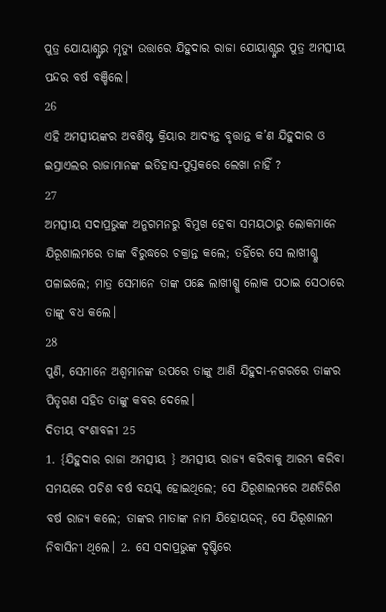ପୁତ୍ର ଯୋୟାଶ୍ଙ୍କର ମୃତ୍ୟୁ ଉତ୍ତାରେ ଯିହୁଦାର ରାଜା ଯୋୟାଶ୍ଙ୍କର ପୁତ୍ର ଅମତ୍ସୀୟ ପନ୍ଦର ବର୍ଷ ବଞ୍ଚିଲେ।
26
ଏହି ଅମତ୍ସୀୟଙ୍କର ଅବଶିଷ୍ଟ କ୍ରିୟାର ଆଦ୍ୟନ୍ତ ବୃତ୍ତାନ୍ତ କ’ଣ ଯିହୁଦାର ଓ ଇସ୍ରାଏଲର ରାଜାମାନଙ୍କ ଇତିହାସ-ପୁସ୍ତକରେ ଲେଖା ନାହିଁ ?
27
ଅମତ୍ସୀୟ ସଦାପ୍ରଭୁଙ୍କ ଅନୁଗମନରୁ ବିମୁଖ ହେବା ସମୟଠାରୁ ଲୋକମାନେ ଯିରୂଶାଲମରେ ତାଙ୍କ ବିରୁଦ୍ଧରେ ଚକ୍ରାନ୍ତ କଲେ; ତହିଁରେ ସେ ଲାଖୀଶ୍କୁ ପଳାଇଲେ; ମାତ୍ର ସେମାନେ ତାଙ୍କ ପଛେ ଲାଖୀଶ୍କୁ ଲୋକ ପଠାଇ ସେଠାରେ ତାଙ୍କୁ ବଧ କଲେ।
28
ପୁଣି, ସେମାନେ ଅଶ୍ୱମାନଙ୍କ ଉପରେ ତାଙ୍କୁ ଆଣି ଯିହୁଦା-ନଗରରେ ତାଙ୍କର ପିତୃଗଣ ସହିତ ତାଙ୍କୁ କବର ଦେଲେ।
ଦିତୀୟ ବଂଶାବଳୀ 25
1. {ଯିହୁଦାର ରାଜା ଅମତ୍ସୀୟ } ଅମତ୍ସୀୟ ରାଜ୍ୟ କରିବାକୁ ଆରମ୍ଭ କରିବା ସମୟରେ ପଚିଶ ବର୍ଷ ବୟସ୍କ ହୋଇଥିଲେ; ସେ ଯିରୂଶାଲମରେ ଅଣତିରିଶ ବର୍ଷ ରାଜ୍ୟ କଲେ; ତାଙ୍କର ମାତାଙ୍କ ନାମ ଯିହୋୟଦ୍ଦନ୍, ସେ ଯିରୂଶାଲମ ନିବାସିନୀ ଥିଲେ। 2. ସେ ସଦାପ୍ରଭୁଙ୍କ ଦୃଷ୍ଟିରେ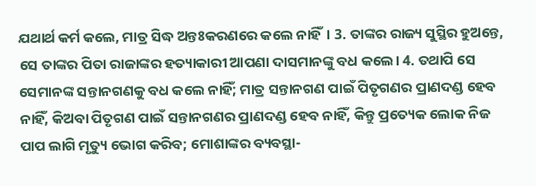ଯଥାର୍ଥ କର୍ମ କଲେ, ମାତ୍ର ସିଦ୍ଧ ଅନ୍ତଃକରଣରେ କଲେ ନାହିଁ। 3. ତାଙ୍କର ରାଜ୍ୟ ସୁସ୍ଥିର ହୁଅନ୍ତେ, ସେ ତାଙ୍କର ପିତା ରାଜାଙ୍କର ହତ୍ୟାକାରୀ ଆପଣା ଦାସମାନଙ୍କୁ ବଧ କଲେ। 4. ତଥାପି ସେ ସେମାନଙ୍କ ସନ୍ତାନଗଣକୁ ବଧ କଲେ ନାହିଁ; ମାତ୍ର ସନ୍ତାନଗଣ ପାଇଁ ପିତୃଗଣର ପ୍ରାଣଦଣ୍ଡ ହେବ ନାହିଁ, କିଅବା ପିତୃଗଣ ପାଇଁ ସନ୍ତାନଗଣର ପ୍ରାଣଦଣ୍ଡ ହେବ ନାହିଁ, କିନ୍ତୁ ପ୍ରତ୍ୟେକ ଲୋକ ନିଜ ପାପ ଲାଗି ମୃତ୍ୟୁ ଭୋଗ କରିବ; ମୋଶାଙ୍କର ବ୍ୟବସ୍ଥା-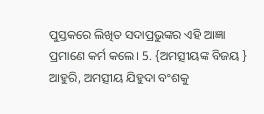ପୁସ୍ତକରେ ଲିଖିତ ସଦାପ୍ରଭୁଙ୍କର ଏହି ଆଜ୍ଞା ପ୍ରମାଣେ କର୍ମ କଲେ। 5. {ଅମତ୍ସୀୟଙ୍କ ବିଜୟ } ଆହୁରି, ଅମତ୍ସୀୟ ଯିହୁଦା ବଂଶକୁ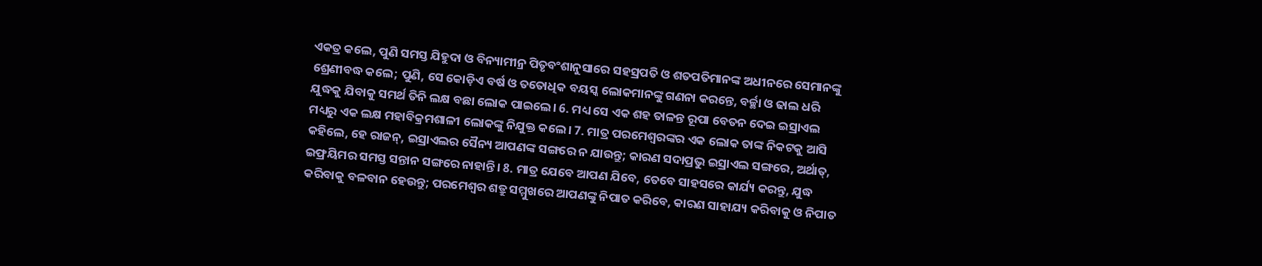ଏକତ୍ର କଲେ, ପୁଣି ସମସ୍ତ ଯିହୁଦା ଓ ବିନ୍ୟାମୀନ୍ର ପିତୃବଂଶାନୁସାରେ ସହସ୍ରପତି ଓ ଶତପତିମାନଙ୍କ ଅଧୀନରେ ସେମାନଙ୍କୁ ଶ୍ରେଣୀବଦ୍ଧ କଲେ; ପୁଣି, ସେ କୋଡ଼ିଏ ବର୍ଷ ଓ ତତୋଧିକ ବୟସ୍କ ଲୋକମାନଙ୍କୁ ଗଣନା କରନ୍ତେ, ବର୍ଚ୍ଛା ଓ ଢାଲ ଧରି ଯୁଦ୍ଧକୁ ଯିବାକୁ ସମର୍ଥ ତିନି ଲକ୍ଷ ବଛା ଲୋକ ପାଇଲେ। 6. ମଧ୍ୟ ସେ ଏକ ଶହ ତାଳନ୍ତ ରୂପା ବେତନ ଦେଇ ଇସ୍ରାଏଲ ମଧ୍ୟରୁ ଏକ ଲକ୍ଷ ମହାବିକ୍ରମଶାଳୀ ଲୋକଙ୍କୁ ନିଯୁକ୍ତ କଲେ। 7. ମାତ୍ର ପରମେଶ୍ୱରଙ୍କର ଏକ ଲୋକ ତାଙ୍କ ନିକଟକୁ ଆସି କହିଲେ, ହେ ରାଜନ୍, ଇସ୍ରାଏଲର ସୈନ୍ୟ ଆପଣଙ୍କ ସଙ୍ଗରେ ନ ଯାଉନ୍ତୁ; କାରଣ ସଦାପ୍ରଭୁ ଇସ୍ରାଏଲ ସଙ୍ଗରେ, ଅର୍ଥାତ୍, ଇଫ୍ରୟିମର ସମସ୍ତ ସନ୍ତାନ ସଙ୍ଗରେ ନାହାନ୍ତି। 8. ମାତ୍ର ଯେବେ ଆପଣ ଯିବେ, ତେବେ ସାହସରେ କାର୍ଯ୍ୟ କରନ୍ତୁ, ଯୁଦ୍ଧ କରିବାକୁ ବଳବାନ ହେଉନ୍ତୁ; ପରମେଶ୍ୱର ଶତ୍ରୁ ସମ୍ମୁଖରେ ଆପଣଙ୍କୁ ନିପାତ କରିବେ, କାରଣ ସାହାଯ୍ୟ କରିବାକୁ ଓ ନିପାତ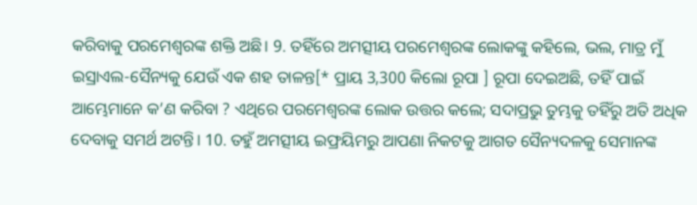କରିବାକୁ ପରମେଶ୍ୱରଙ୍କ ଶକ୍ତି ଅଛି। 9. ତହିଁରେ ଅମତ୍ସୀୟ ପରମେଶ୍ୱରଙ୍କ ଲୋକଙ୍କୁ କହିଲେ, ଭଲ, ମାତ୍ର ମୁଁ ଇସ୍ରାଏଲ-ସୈନ୍ୟକୁ ଯେଉଁ ଏକ ଶହ ତାଳନ୍ତ[* ପ୍ରାୟ 3,300 କିଲୋ ରୂପା ] ରୂପା ଦେଇଅଛି, ତହିଁ ପାଇଁ ଆମ୍ଭେମାନେ କ’ଣ କରିବା ? ଏଥିରେ ପରମେଶ୍ୱରଙ୍କ ଲୋକ ଉତ୍ତର କଲେ; ସଦାପ୍ରଭୁ ତୁମ୍ଭକୁ ତହିଁରୁ ଅତି ଅଧିକ ଦେବାକୁ ସମର୍ଥ ଅଟନ୍ତି। 10. ତହୁଁ ଅମତ୍ସୀୟ ଇଫ୍ରୟିମରୁ ଆପଣା ନିକଟକୁ ଆଗତ ସୈନ୍ୟଦଳକୁ ସେମାନଙ୍କ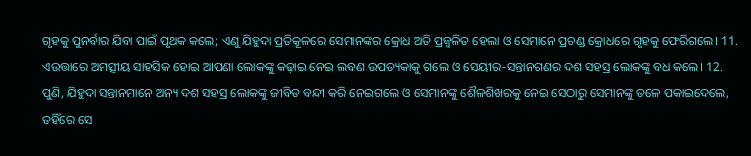ଗୃହକୁ ପୁନର୍ବାର ଯିବା ପାଇଁ ପୃଥକ କଲେ; ଏଣୁ ଯିହୁଦା ପ୍ରତିକୂଳରେ ସେମାନଙ୍କର କ୍ରୋଧ ଅତି ପ୍ରଜ୍ୱଳିତ ହେଲା ଓ ସେମାନେ ପ୍ରଚଣ୍ଡ କ୍ରୋଧରେ ଗୃହକୁ ଫେରିଗଲେ। 11. ଏଉତ୍ତାରେ ଅମତ୍ସୀୟ ସାହସିକ ହୋଇ ଆପଣା ଲୋକଙ୍କୁ କଢ଼ାଇ ନେଇ ଲବଣ ଉପତ୍ୟକାକୁ ଗଲେ ଓ ସେୟୀର-ସନ୍ତାନଗଣର ଦଶ ସହସ୍ର ଲୋକଙ୍କୁ ବଧ କଲେ। 12. ପୁଣି, ଯିହୁଦା ସନ୍ତାନମାନେ ଅନ୍ୟ ଦଶ ସହସ୍ର ଲୋକଙ୍କୁ ଜୀବିତ ବନ୍ଦୀ କରି ନେଇଗଲେ ଓ ସେମାନଙ୍କୁ ଶୈଳଶିଖରକୁ ନେଇ ସେଠାରୁ ସେମାନଙ୍କୁ ତଳେ ପକାଇଦେଲେ, ତହିଁରେ ସେ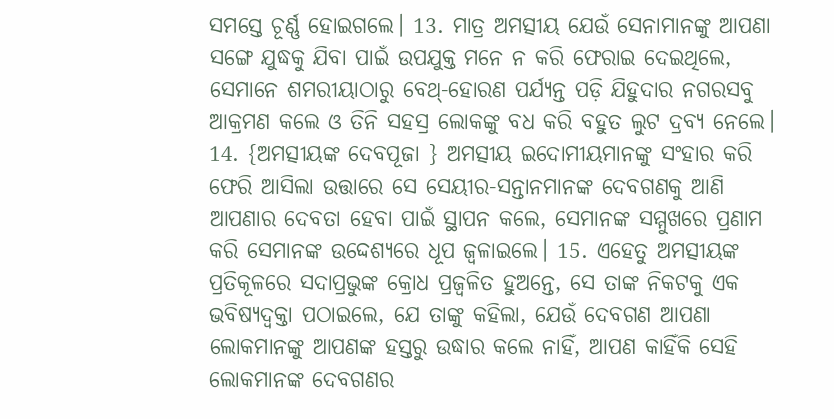ସମସ୍ତେ ଚୂର୍ଣ୍ଣ ହୋଇଗଲେ। 13. ମାତ୍ର ଅମତ୍ସୀୟ ଯେଉଁ ସେନାମାନଙ୍କୁ ଆପଣା ସଙ୍ଗେ ଯୁଦ୍ଧକୁ ଯିବା ପାଇଁ ଉପଯୁକ୍ତ ମନେ ନ କରି ଫେରାଇ ଦେଇଥିଲେ, ସେମାନେ ଶମରୀୟାଠାରୁ ବେଥ୍-ହୋରଣ ପର୍ଯ୍ୟନ୍ତ ପଡ଼ି ଯିହୁଦାର ନଗରସବୁ ଆକ୍ରମଣ କଲେ ଓ ତିନି ସହସ୍ର ଲୋକଙ୍କୁ ବଧ କରି ବହୁତ ଲୁଟ ଦ୍ରବ୍ୟ ନେଲେ। 14. {ଅମତ୍ସୀୟଙ୍କ ଦେବପୂଜା } ଅମତ୍ସୀୟ ଇଦୋମୀୟମାନଙ୍କୁ ସଂହାର କରି ଫେରି ଆସିଲା ଉତ୍ତାରେ ସେ ସେୟୀର-ସନ୍ତାନମାନଙ୍କ ଦେବଗଣକୁ ଆଣି ଆପଣାର ଦେବତା ହେବା ପାଇଁ ସ୍ଥାପନ କଲେ, ସେମାନଙ୍କ ସମ୍ମୁଖରେ ପ୍ରଣାମ କରି ସେମାନଙ୍କ ଉଦ୍ଦେଶ୍ୟରେ ଧୂପ ଜ୍ୱଳାଇଲେ। 15. ଏହେତୁ ଅମତ୍ସୀୟଙ୍କ ପ୍ରତିକୂଳରେ ସଦାପ୍ରଭୁଙ୍କ କ୍ରୋଧ ପ୍ରଜ୍ୱଳିତ ହୁଅନ୍ତେ, ସେ ତାଙ୍କ ନିକଟକୁ ଏକ ଭବିଷ୍ୟଦ୍ବକ୍ତା ପଠାଇଲେ, ଯେ ତାଙ୍କୁ କହିଲା, ଯେଉଁ ଦେବଗଣ ଆପଣା ଲୋକମାନଙ୍କୁ ଆପଣଙ୍କ ହସ୍ତରୁ ଉଦ୍ଧାର କଲେ ନାହିଁ, ଆପଣ କାହିଁକି ସେହି ଲୋକମାନଙ୍କ ଦେବଗଣର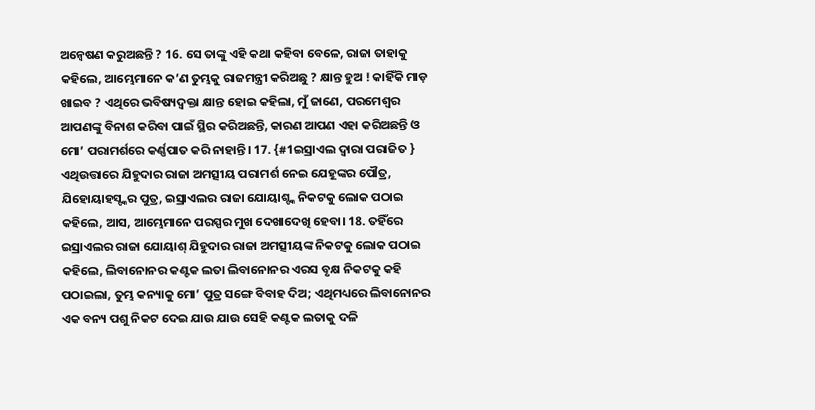ଅନ୍ୱେଷଣ କରୁଅଛନ୍ତି ? 16. ସେ ତାଙ୍କୁ ଏହି କଥା କହିବା ବେଳେ, ରାଜା ତାହାକୁ କହିଲେ, ଆମ୍ଭେମାନେ କ’ଣ ତୁମ୍ଭକୁ ରାଜମନ୍ତ୍ରୀ କରିଅଛୁ ? କ୍ଷାନ୍ତ ହୁଅ ! କାହିଁକି ମାଡ଼ ଖାଇବ ? ଏଥିରେ ଭବିଷ୍ୟଦ୍ବକ୍ତା କ୍ଷାନ୍ତ ହୋଇ କହିଲା, ମୁଁ ଜାଣେ, ପରମେଶ୍ୱର ଆପଣଙ୍କୁ ବିନାଶ କରିବା ପାଇଁ ସ୍ଥିର କରିଅଛନ୍ତି, କାରଣ ଆପଣ ଏହା କରିଅଛନ୍ତି ଓ ମୋ’ ପରାମର୍ଶରେ କର୍ଣ୍ଣପାତ କରି ନାହାନ୍ତି। 17. {#1ଇସ୍ରାଏଲ ଦ୍ୱାରା ପରାଜିତ } ଏଥିଉତ୍ତାରେ ଯିହୁଦାର ରାଜା ଅମତ୍ସୀୟ ପରାମର୍ଶ ନେଇ ଯେହୂଙ୍କର ପୌତ୍ର, ଯିହୋୟାହସ୍ଙ୍କର ପୁତ୍ର, ଇସ୍ରାଏଲର ରାଜା ଯୋୟାଶ୍ଙ୍କ ନିକଟକୁ ଲୋକ ପଠାଇ କହିଲେ, ଆସ, ଆମ୍ଭେମାନେ ପରସ୍ପର ମୁଖ ଦେଖାଦେଖି ହେବା। 18. ତହିଁରେ ଇସ୍ରାଏଲର ରାଜା ଯୋୟାଶ୍ ଯିହୁଦାର ରାଜା ଅମତ୍ସୀୟଙ୍କ ନିକଟକୁ ଲୋକ ପଠାଇ କହିଲେ, ଲିବାନୋନର କଣ୍ଟକ ଲତା ଲିବାନୋନର ଏରସ ବୃକ୍ଷ ନିକଟକୁ କହି ପଠାଇଲା, ତୁମ୍ଭ କନ୍ୟାକୁ ମୋ’ ପୁତ୍ର ସଙ୍ଗେ ବିବାହ ଦିଅ; ଏଥିମଧ୍ୟରେ ଲିବାନୋନର ଏକ ବନ୍ୟ ପଶୁ ନିକଟ ଦେଇ ଯାଉ ଯାଉ ସେହି କଣ୍ଟକ ଲତାକୁ ଦଳି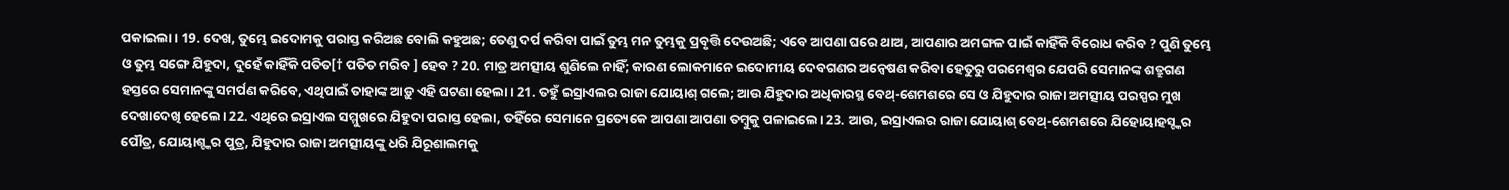ପକାଇଲା। 19. ଦେଖ, ତୁମ୍ଭେ ଇଦୋମକୁ ପରାସ୍ତ କରିଅଛ ବୋଲି କହୁଅଛ; ତେଣୁ ଦର୍ପ କରିବା ପାଇଁ ତୁମ୍ଭ ମନ ତୁମ୍ଭକୁ ପ୍ରବୃତ୍ତି ଦେଉଅଛି; ଏବେ ଆପଣା ଘରେ ଥାଅ, ଆପଣାର ଅମଙ୍ଗଳ ପାଇଁ କାହିଁକି ବିରୋଧ କରିବ ? ପୁଣି ତୁମ୍ଭେ ଓ ତୁମ୍ଭ ସଙ୍ଗେ ଯିହୁଦା, ଦୁହେଁ କାହିଁକି ପତିତ[† ପତିତ ମରିବ ] ହେବ ? 20. ମାତ୍ର ଅମତ୍ସୀୟ ଶୁଣିଲେ ନାହିଁ; କାରଣ ଲୋକମାନେ ଇଦୋମୀୟ ଦେବଗଣର ଅନ୍ୱେଷଣ କରିବା ହେତୁରୁ ପରମେଶ୍ୱର ଯେପରି ସେମାନଙ୍କ ଶତ୍ରୁଗଣ ହସ୍ତରେ ସେମାନଙ୍କୁ ସମର୍ପଣ କରିବେ, ଏଥିପାଇଁ ତାହାଙ୍କ ଆଡ଼ୁ ଏହି ଘଟଣା ହେଲା। 21. ତହୁଁ ଇସ୍ରାଏଲର ରାଜା ଯୋୟାଶ୍ ଗଲେ; ଆଉ ଯିହୁଦାର ଅଧିକାରସ୍ଥ ବେଥ୍-ଶେମଶରେ ସେ ଓ ଯିହୁଦାର ରାଜା ଅମତ୍ସୀୟ ପରସ୍ପର ମୁଖ ଦେଖାଦେଖି ହେଲେ। 22. ଏଥିରେ ଇସ୍ରାଏଲ ସମ୍ମୁଖରେ ଯିହୁଦା ପରାସ୍ତ ହେଲା, ତହିଁରେ ସେମାନେ ପ୍ରତ୍ୟେକେ ଆପଣା ଆପଣା ତମ୍ବୁକୁ ପଳାଇଲେ। 23. ଆଉ, ଇସ୍ରାଏଲର ରାଜା ଯୋୟାଶ୍ ବେଥ୍-ଶେମଶରେ ଯିହୋୟାହସ୍ଙ୍କର ପୌତ୍ର, ଯୋୟାଶ୍ଙ୍କର ପୁତ୍ର, ଯିହୁଦାର ରାଜା ଅମତ୍ସୀୟଙ୍କୁ ଧରି ଯିରୂଶାଲମକୁ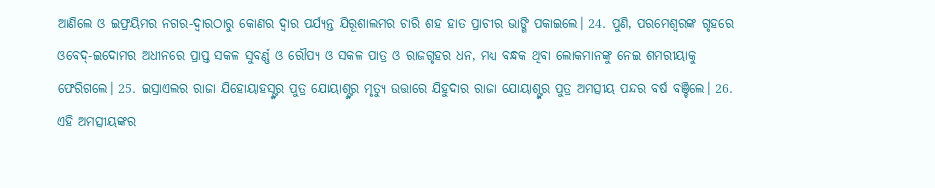ଆଣିଲେ ଓ ଇଫ୍ରୟିମର ନଗର-ଦ୍ୱାରଠାରୁ କୋଣର ଦ୍ୱାର ପର୍ଯ୍ୟନ୍ତ ଯିରୂଶାଲମର ଚାରି ଶହ ହାତ ପ୍ରାଚୀର ଭାଙ୍ଗି ପକାଇଲେ। 24. ପୁଣି, ପରମେଶ୍ୱରଙ୍କ ଗୃହରେ ଓବେଦ୍-ଇଦୋମର ଅଧୀନରେ ପ୍ରାପ୍ତ ସକଳ ସୁବର୍ଣ୍ଣ ଓ ରୌପ୍ୟ ଓ ସକଳ ପାତ୍ର ଓ ରାଜଗୃହର ଧନ, ମଧ୍ୟ ବନ୍ଧକ ଥିବା ଲୋକମାନଙ୍କୁ ନେଇ ଶମରୀୟାକୁ ଫେରିଗଲେ। 25. ଇସ୍ରାଏଲର ରାଜା ଯିହୋୟାହସ୍ଙ୍କର ପୁତ୍ର ଯୋୟାଶ୍ଙ୍କର ମୃତ୍ୟୁ ଉତ୍ତାରେ ଯିହୁଦାର ରାଜା ଯୋୟାଶ୍ଙ୍କର ପୁତ୍ର ଅମତ୍ସୀୟ ପନ୍ଦର ବର୍ଷ ବଞ୍ଚିଲେ। 26. ଏହି ଅମତ୍ସୀୟଙ୍କର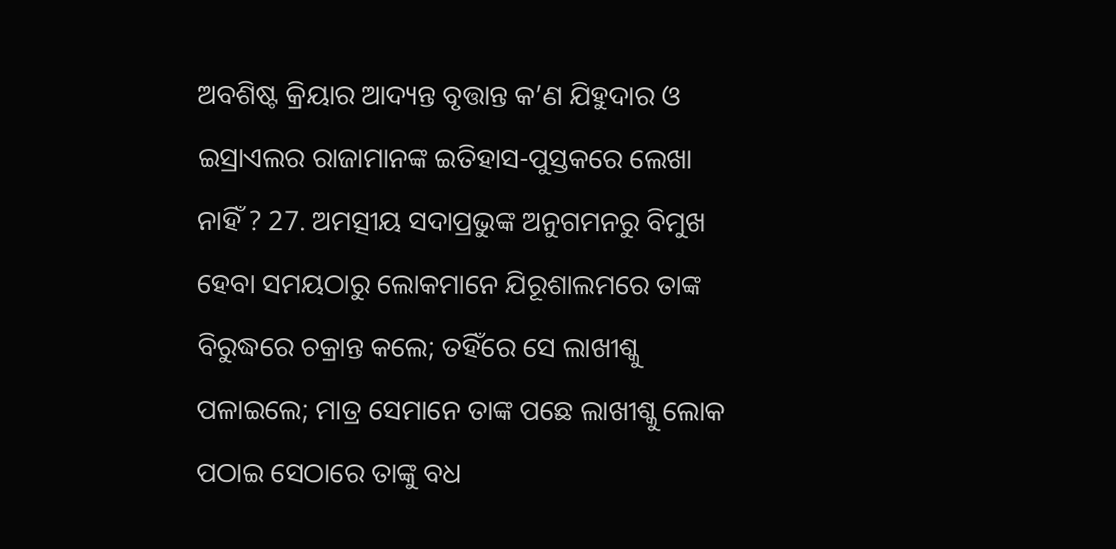ଅବଶିଷ୍ଟ କ୍ରିୟାର ଆଦ୍ୟନ୍ତ ବୃତ୍ତାନ୍ତ କ’ଣ ଯିହୁଦାର ଓ ଇସ୍ରାଏଲର ରାଜାମାନଙ୍କ ଇତିହାସ-ପୁସ୍ତକରେ ଲେଖା ନାହିଁ ? 27. ଅମତ୍ସୀୟ ସଦାପ୍ରଭୁଙ୍କ ଅନୁଗମନରୁ ବିମୁଖ ହେବା ସମୟଠାରୁ ଲୋକମାନେ ଯିରୂଶାଲମରେ ତାଙ୍କ ବିରୁଦ୍ଧରେ ଚକ୍ରାନ୍ତ କଲେ; ତହିଁରେ ସେ ଲାଖୀଶ୍କୁ ପଳାଇଲେ; ମାତ୍ର ସେମାନେ ତାଙ୍କ ପଛେ ଲାଖୀଶ୍କୁ ଲୋକ ପଠାଇ ସେଠାରେ ତାଙ୍କୁ ବଧ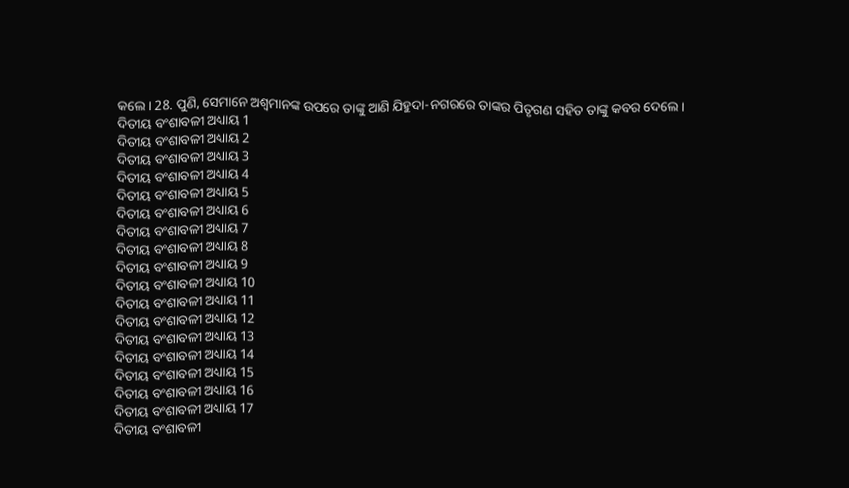କଲେ। 28. ପୁଣି, ସେମାନେ ଅଶ୍ୱମାନଙ୍କ ଉପରେ ତାଙ୍କୁ ଆଣି ଯିହୁଦା-ନଗରରେ ତାଙ୍କର ପିତୃଗଣ ସହିତ ତାଙ୍କୁ କବର ଦେଲେ।
ଦିତୀୟ ବଂଶାବଳୀ ଅଧ୍ୟାୟ 1
ଦିତୀୟ ବଂଶାବଳୀ ଅଧ୍ୟାୟ 2
ଦିତୀୟ ବଂଶାବଳୀ ଅଧ୍ୟାୟ 3
ଦିତୀୟ ବଂଶାବଳୀ ଅଧ୍ୟାୟ 4
ଦିତୀୟ ବଂଶାବଳୀ ଅଧ୍ୟାୟ 5
ଦିତୀୟ ବଂଶାବଳୀ ଅଧ୍ୟାୟ 6
ଦିତୀୟ ବଂଶାବଳୀ ଅଧ୍ୟାୟ 7
ଦିତୀୟ ବଂଶାବଳୀ ଅଧ୍ୟାୟ 8
ଦିତୀୟ ବଂଶାବଳୀ ଅଧ୍ୟାୟ 9
ଦିତୀୟ ବଂଶାବଳୀ ଅଧ୍ୟାୟ 10
ଦିତୀୟ ବଂଶାବଳୀ ଅଧ୍ୟାୟ 11
ଦିତୀୟ ବଂଶାବଳୀ ଅଧ୍ୟାୟ 12
ଦିତୀୟ ବଂଶାବଳୀ ଅଧ୍ୟାୟ 13
ଦିତୀୟ ବଂଶାବଳୀ ଅଧ୍ୟାୟ 14
ଦିତୀୟ ବଂଶାବଳୀ ଅଧ୍ୟାୟ 15
ଦିତୀୟ ବଂଶାବଳୀ ଅଧ୍ୟାୟ 16
ଦିତୀୟ ବଂଶାବଳୀ ଅଧ୍ୟାୟ 17
ଦିତୀୟ ବଂଶାବଳୀ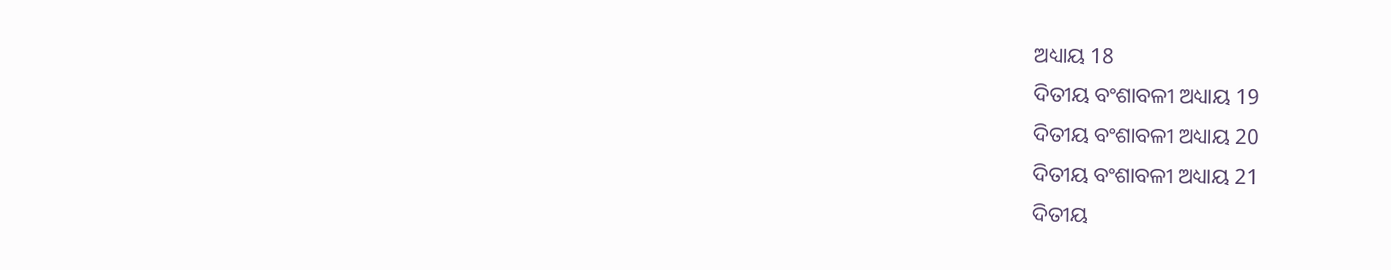ଅଧ୍ୟାୟ 18
ଦିତୀୟ ବଂଶାବଳୀ ଅଧ୍ୟାୟ 19
ଦିତୀୟ ବଂଶାବଳୀ ଅଧ୍ୟାୟ 20
ଦିତୀୟ ବଂଶାବଳୀ ଅଧ୍ୟାୟ 21
ଦିତୀୟ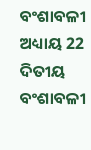ବଂଶାବଳୀ ଅଧ୍ୟାୟ 22
ଦିତୀୟ ବଂଶାବଳୀ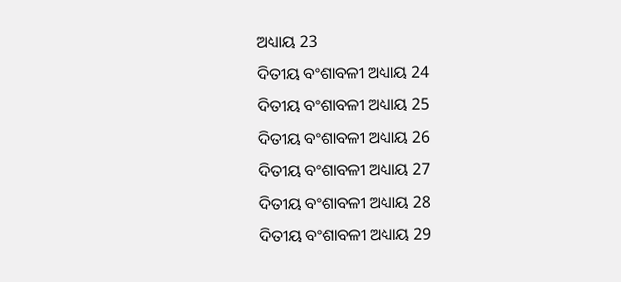ଅଧ୍ୟାୟ 23
ଦିତୀୟ ବଂଶାବଳୀ ଅଧ୍ୟାୟ 24
ଦିତୀୟ ବଂଶାବଳୀ ଅଧ୍ୟାୟ 25
ଦିତୀୟ ବଂଶାବଳୀ ଅଧ୍ୟାୟ 26
ଦିତୀୟ ବଂଶାବଳୀ ଅଧ୍ୟାୟ 27
ଦିତୀୟ ବଂଶାବଳୀ ଅଧ୍ୟାୟ 28
ଦିତୀୟ ବଂଶାବଳୀ ଅଧ୍ୟାୟ 29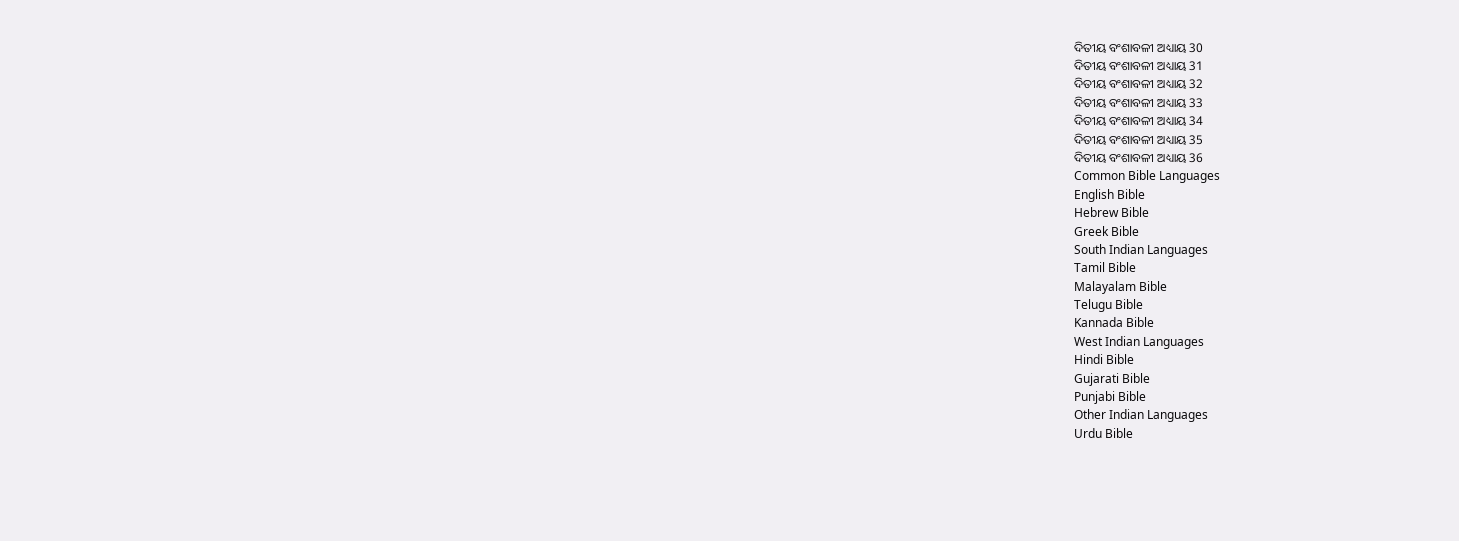ଦିତୀୟ ବଂଶାବଳୀ ଅଧ୍ୟାୟ 30
ଦିତୀୟ ବଂଶାବଳୀ ଅଧ୍ୟାୟ 31
ଦିତୀୟ ବଂଶାବଳୀ ଅଧ୍ୟାୟ 32
ଦିତୀୟ ବଂଶାବଳୀ ଅଧ୍ୟାୟ 33
ଦିତୀୟ ବଂଶାବଳୀ ଅଧ୍ୟାୟ 34
ଦିତୀୟ ବଂଶାବଳୀ ଅଧ୍ୟାୟ 35
ଦିତୀୟ ବଂଶାବଳୀ ଅଧ୍ୟାୟ 36
Common Bible Languages
English Bible
Hebrew Bible
Greek Bible
South Indian Languages
Tamil Bible
Malayalam Bible
Telugu Bible
Kannada Bible
West Indian Languages
Hindi Bible
Gujarati Bible
Punjabi Bible
Other Indian Languages
Urdu Bible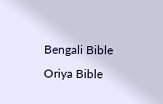Bengali Bible
Oriya Bible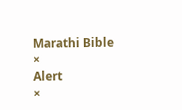Marathi Bible
×
Alert
×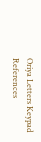Oriya Letters Keypad References